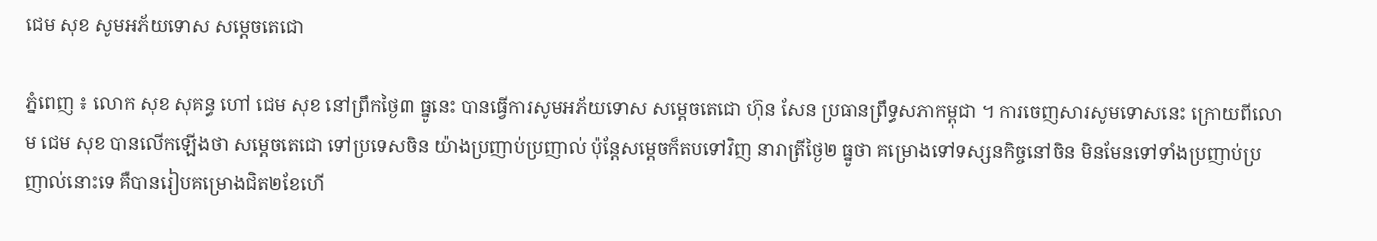ជេម សុខ សូមអភ័យទោស សម្តេចតេជោ

ភ្នំពេញ ៖ លោក សុខ សុគន្ធ ហៅ ជេម សុខ នៅព្រឹកថ្ងៃ៣ ធ្នូនេះ បានធ្វើការសូមអភ័យទោស សម្តេចតេជោ ហ៊ុន សែន ប្រធានព្រឹទ្ធសភាកម្ពុជា ។ ការចេញសារសូមទោសនេះ ក្រោយពីលោម ជេម សុខ បានលើកឡើងថា សម្តេចតេជោ ទៅប្រទេសចិន យ៉ាងប្រញាប់ប្រញាល់ ប៉ុន្តែសម្តេចក៏តបទៅវិញ នារាត្រីថ្ងៃ២ ធ្នូថា គម្រោងទៅទស្សនកិច្ចនៅចិន មិនមែនទៅទាំងប្រញាប់ប្រញាល់នោះទេ គឺបានរៀបគម្រោងជិត២ខែហើ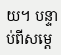យ។ បន្ទាប់ពីសម្តេ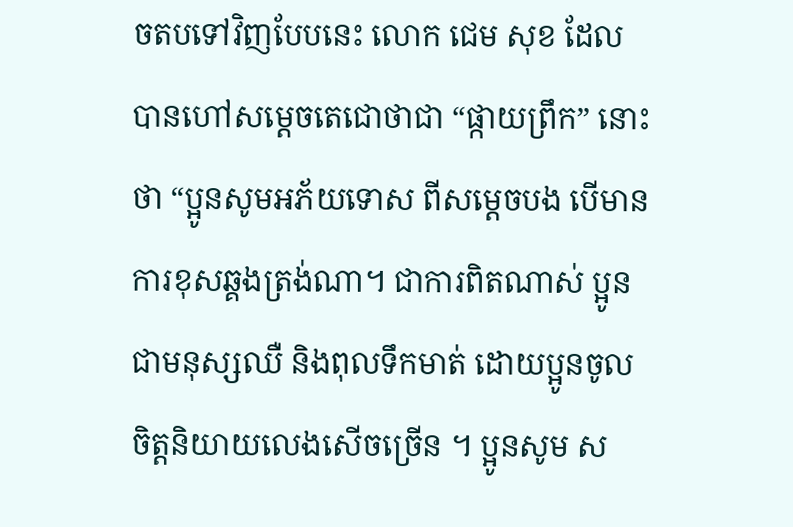ចតបទៅវិញបែបនេះ លោក ជេម សុខ ដែលបានហៅសម្តេចតេជោថាជា “ផ្កាយព្រឹក” នោះថា “ប្អូនសូមអភ័យទោស ពីសម្ដេចបង បើមានការខុសឆ្គងត្រង់ណា។ ជាការពិតណាស់ ប្អូនជាមនុស្សឈឺ និងពុលទឹកមាត់ ដោយប្អូនចូលចិត្តនិយាយលេងសើចច្រើន ។ ប្អូនសូម ស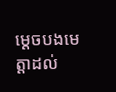ម្ដេចបងមេត្តាដល់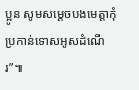ប្អូន សូមសម្ដេចបងមេត្តាកុំប្រកាន់ទោសអូសដំណើរ”៕